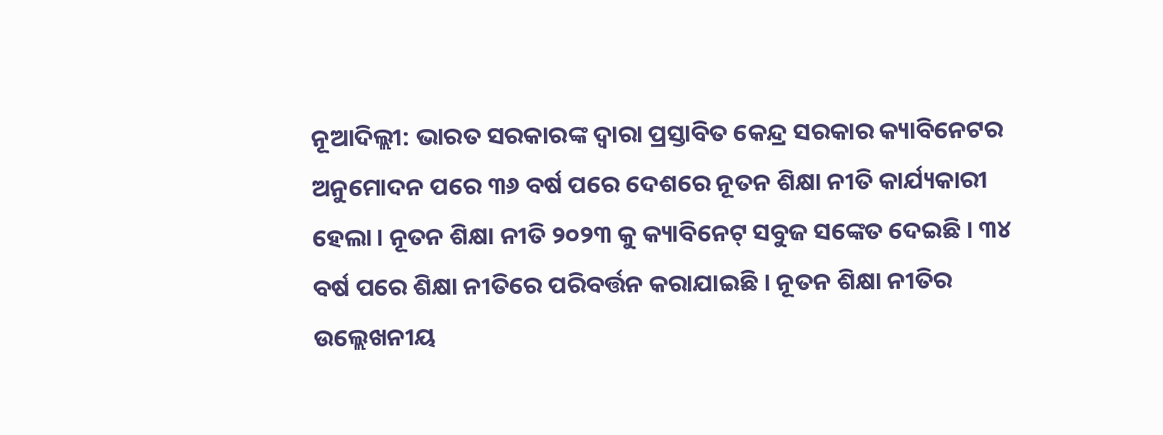ନୂଆଦିଲ୍ଲୀ: ଭାରତ ସରକାରଙ୍କ ଦ୍ୱାରା ପ୍ରସ୍ତାବିତ କେନ୍ଦ୍ର ସରକାର କ୍ୟାବିନେଟର ଅନୁମୋଦନ ପରେ ୩୬ ବର୍ଷ ପରେ ଦେଶରେ ନୂତନ ଶିକ୍ଷା ନୀତି କାର୍ଯ୍ୟକାରୀ ହେଲା। ନୂତନ ଶିକ୍ଷା ନୀତି ୨୦୨୩ କୁ କ୍ୟାବିନେଟ୍ ସବୁଜ ସଙ୍କେତ ଦେଇଛି । ୩୪ ବର୍ଷ ପରେ ଶିକ୍ଷା ନୀତିରେ ପରିବର୍ତ୍ତନ କରାଯାଇଛି । ନୂତନ ଶିକ୍ଷା ନୀତିର ଉଲ୍ଲେଖନୀୟ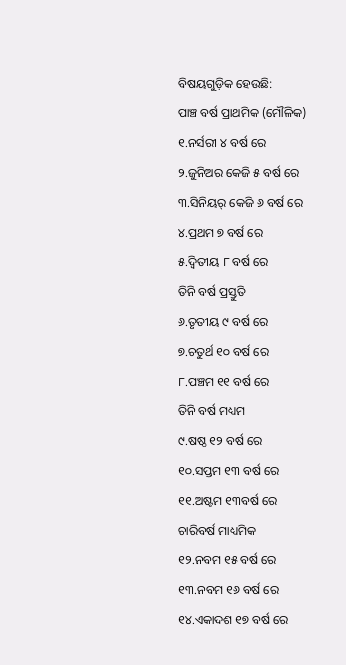ବିଷୟଗୁଡ଼ିକ ହେଉଛି:
ପାଞ୍ଚ ବର୍ଷ ପ୍ରାଥମିକ (ମୌଳିକ)
୧.ନର୍ସରୀ ୪ ବର୍ଷ ରେ
୨.ଜୁନିଅର କେଜି ୫ ବର୍ଷ ରେ
୩.ସିନିୟର୍ କେଜି ୬ ବର୍ଷ ରେ
୪.ପ୍ରଥମ ୭ ବର୍ଷ ରେ
୫.ଦ୍ୱିତୀୟ ୮ ବର୍ଷ ରେ
ତିନି ବର୍ଷ ପ୍ରସ୍ତୁତି
୬.ତୃତୀୟ ୯ ବର୍ଷ ରେ
୭.ଚତୁର୍ଥ ୧୦ ବର୍ଷ ରେ
୮.ପଞ୍ଚମ ୧୧ ବର୍ଷ ରେ
ତିନି ବର୍ଷ ମଧ୍ୟମ
୯.ଷଷ୍ଠ ୧୨ ବର୍ଷ ରେ
୧୦.ସପ୍ତମ ୧୩ ବର୍ଷ ରେ
୧୧.ଅଷ୍ଟମ ୧୩ବର୍ଷ ରେ
ଚାରିବର୍ଷ ମାଧ୍ୟମିକ
୧୨.ନବମ ୧୫ ବର୍ଷ ରେ
୧୩.ନବମ ୧୬ ବର୍ଷ ରେ
୧୪.ଏକାଦଶ ୧୭ ବର୍ଷ ରେ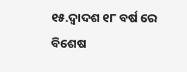୧୫.ଦ୍ଵାଦଶ ୧୮ ବର୍ଷ ରେ
ବିଶେଷ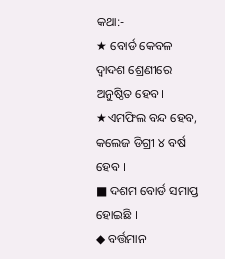କଥା:-
★ ବୋର୍ଡ କେବଳ ଦ୍ୱାଦଶ ଶ୍ରେଣୀରେ ଅନୁଷ୍ଠିତ ହେବ।
★ଏମଫିଲ ବନ୍ଦ ହେବ, କଲେଜ ଡିଗ୍ରୀ ୪ ବର୍ଷ ହେବ ।
■ ଦଶମ ବୋର୍ଡ ସମାପ୍ତ ହୋଇଛି ।
◆ ବର୍ତ୍ତମାନ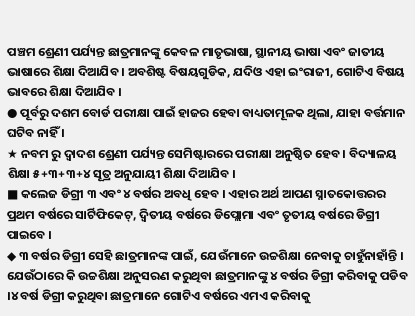ପଞ୍ଚମ ଶ୍ରେଣୀ ପର୍ଯ୍ୟନ୍ତ ଛାତ୍ରମାନଙ୍କୁ କେବଳ ମାତୃଭାଷା, ସ୍ଥାନୀୟ ଭାଷା ଏବଂ ଜାତୀୟ ଭାଷାରେ ଶିକ୍ଷା ଦିଆଯିବ । ଅବଶିଷ୍ଟ ବିଷୟଗୁଡିକ, ଯଦିଓ ଏହା ଇଂରାଜୀ, ଗୋଟିଏ ବିଷୟ ଭାବରେ ଶିକ୍ଷା ଦିଆଯିବ ।
● ପୂର୍ବରୁ ଦଶମ ବୋର୍ଡ ପରୀକ୍ଷା ପାଇଁ ହାଜର ହେବା ବାଧ୍ୟତାମୂଳକ ଥିଲା, ଯାହା ବର୍ତ୍ତମାନ ଘଟିବ ନାହିଁ ।
★ ନବମ ରୁ ଦ୍ଵାଦଶ ଶ୍ରେଣୀ ପର୍ଯ୍ୟନ୍ତ ସେମିଷ୍ଟାରରେ ପରୀକ୍ଷା ଅନୁଷ୍ଠିତ ହେବ । ବିଦ୍ୟାଳୟ ଶିକ୍ଷା ୫+୩+୩+୪ ସୂତ୍ର ଅନୁଯାୟୀ ଶିକ୍ଷା ଦିଆଯିବ ।
■ କଲେଜ ଡିଗ୍ରୀ ୩ ଏବଂ ୪ ବର୍ଷର ଅବଧି ହେବ । ଏହାର ଅର୍ଥ ଆପଣ ସ୍ନାତକୋତ୍ତରର ପ୍ରଥମ ବର୍ଷରେ ସାର୍ଟିଫିକେଟ୍, ଦ୍ୱିତୀୟ ବର୍ଷରେ ଡିପ୍ଲୋମା ଏବଂ ତୃତୀୟ ବର୍ଷରେ ଡିଗ୍ରୀ ପାଇବେ ।
◆ ୩ ବର୍ଷର ଡିଗ୍ରୀ ସେହି ଛାତ୍ରମାନଙ୍କ ପାଇଁ, ଯେଉଁମାନେ ଉଚ୍ଚଶିକ୍ଷା ନେବାକୁ ଚାହୁଁନାହାଁନ୍ତି । ଯେଉଁଠାରେ କି ଉଚ୍ଚଶିକ୍ଷା ଅନୁସରଣ କରୁଥିବା ଛାତ୍ରମାନଙ୍କୁ ୪ ବର୍ଷର ଡିଗ୍ରୀ କରିବାକୁ ପଡିବ ।୪ ବର୍ଷ ଡିଗ୍ରୀ କରୁଥିବା ଛାତ୍ରମାନେ ଗୋଟିଏ ବର୍ଷରେ ଏମଏ କରିବାକୁ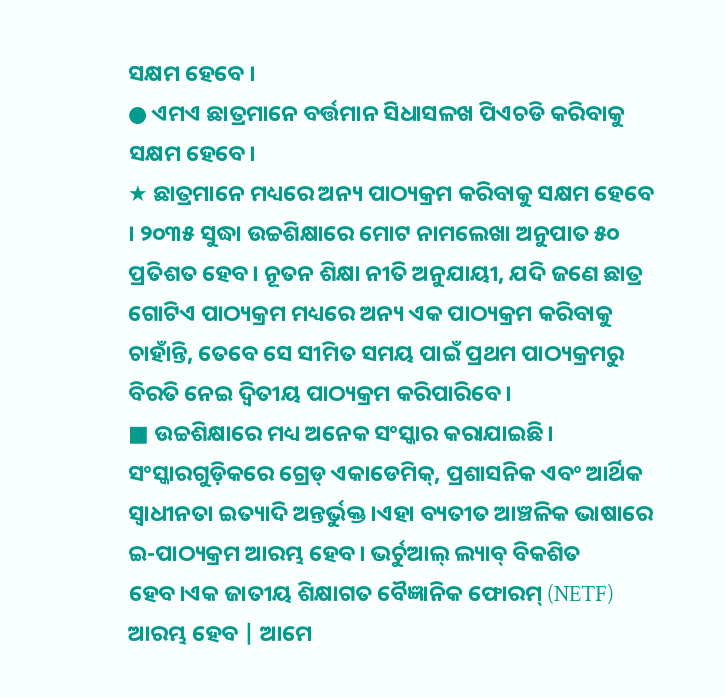ସକ୍ଷମ ହେବେ ।
● ଏମଏ ଛାତ୍ରମାନେ ବର୍ତ୍ତମାନ ସିଧାସଳଖ ପିଏଚଡି କରିବାକୁ ସକ୍ଷମ ହେବେ।
★ ଛାତ୍ରମାନେ ମଧ୍ୟରେ ଅନ୍ୟ ପାଠ୍ୟକ୍ରମ କରିବାକୁ ସକ୍ଷମ ହେବେ । ୨୦୩୫ ସୁଦ୍ଧା ଉଚ୍ଚଶିକ୍ଷାରେ ମୋଟ ନାମଲେଖା ଅନୁପାତ ୫୦ ପ୍ରତିଶତ ହେବ। ନୂତନ ଶିକ୍ଷା ନୀତି ଅନୁଯାୟୀ, ଯଦି ଜଣେ ଛାତ୍ର ଗୋଟିଏ ପାଠ୍ୟକ୍ରମ ମଧ୍ୟରେ ଅନ୍ୟ ଏକ ପାଠ୍ୟକ୍ରମ କରିବାକୁ ଚାହାଁନ୍ତି, ତେବେ ସେ ସୀମିତ ସମୟ ପାଇଁ ପ୍ରଥମ ପାଠ୍ୟକ୍ରମରୁ ବିରତି ନେଇ ଦ୍ୱିତୀୟ ପାଠ୍ୟକ୍ରମ କରିପାରିବେ ।
■ ଉଚ୍ଚଶିକ୍ଷାରେ ମଧ୍ୟ ଅନେକ ସଂସ୍କାର କରାଯାଇଛି। ସଂସ୍କାରଗୁଡ଼ିକରେ ଗ୍ରେଡ୍ ଏକାଡେମିକ୍, ପ୍ରଶାସନିକ ଏବଂ ଆର୍ଥିକ ସ୍ୱାଧୀନତା ଇତ୍ୟାଦି ଅନ୍ତର୍ଭୁକ୍ତ ।ଏହା ବ୍ୟତୀତ ଆଞ୍ଚଳିକ ଭାଷାରେ ଇ-ପାଠ୍ୟକ୍ରମ ଆରମ୍ଭ ହେବ। ଭର୍ଚୁଆଲ୍ ଲ୍ୟାବ୍ ବିକଶିତ ହେବ।ଏକ ଜାତୀୟ ଶିକ୍ଷାଗତ ବୈଜ୍ଞାନିକ ଫୋରମ୍ (NETF) ଆରମ୍ଭ ହେବ | ଆମେ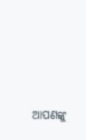ଆପଣଙ୍କୁ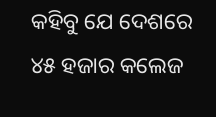କହିବୁ ଯେ ଦେଶରେ ୪୫ ହଜାର କଲେଜ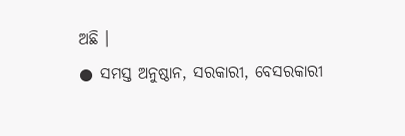ଅଛି ।
● ସମସ୍ତ ଅନୁଷ୍ଠାନ, ସରକାରୀ, ବେସରକାରୀ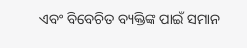ଏବଂ ବିବେଚିତ ବ୍ୟକ୍ତିଙ୍କ ପାଇଁ ସମାନ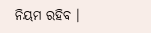ନିୟମ ରହିବ ।